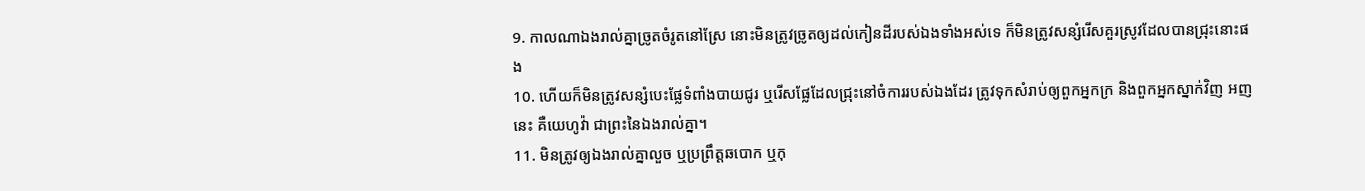9. កាលណាឯងរាល់គ្នាច្រូតចំរូតនៅស្រែ នោះមិនត្រូវច្រូតឲ្យដល់កៀនដីរបស់ឯងទាំងអស់ទេ ក៏មិនត្រូវសន្សំរើសគួរស្រូវដែលបានជ្រុះនោះផង
10. ហើយក៏មិនត្រូវសន្សំបេះផ្លែទំពាំងបាយជូរ ឬរើសផ្លែដែលជ្រុះនៅចំការរបស់ឯងដែរ ត្រូវទុកសំរាប់ឲ្យពួកអ្នកក្រ និងពួកអ្នកស្នាក់វិញ អញនេះ គឺយេហូវ៉ា ជាព្រះនៃឯងរាល់គ្នា។
11. មិនត្រូវឲ្យឯងរាល់គ្នាលួច ឬប្រព្រឹត្តឆបោក ឬកុ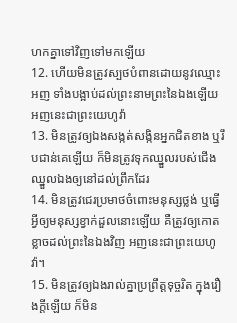ហកគ្នាទៅវិញទៅមកឡើយ
12. ហើយមិនត្រូវស្បថបំពានដោយនូវឈ្មោះអញ ទាំងបង្អាប់ដល់ព្រះនាមព្រះនៃឯងឡើយ អញនេះជាព្រះយេហូវ៉ា
13. មិនត្រូវឲ្យឯងសង្កត់សង្កិនអ្នកជិតខាង ឬរឹបជាន់គេឡើយ ក៏មិនត្រូវទុកឈ្នួលរបស់ជើងឈ្នួលឯងឲ្យនៅដល់ព្រឹកដែរ
14. មិនត្រូវជេរប្រមាថចំពោះមនុស្សថ្លង់ ឬធ្វើអ្វីឲ្យមនុស្សខ្វាក់ដួលនោះឡើយ គឺត្រូវឲ្យកោតខ្លាចដល់ព្រះនៃឯងវិញ អញនេះជាព្រះយេហូវ៉ា។
15. មិនត្រូវឲ្យឯងរាល់គ្នាប្រព្រឹត្តទុច្ចរិត ក្នុងរឿងក្តីឡើយ ក៏មិន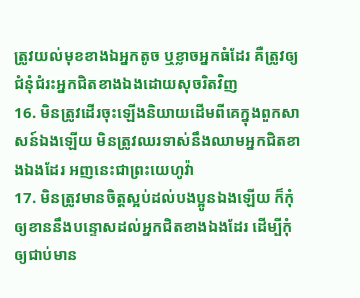ត្រូវយល់មុខខាងឯអ្នកតូច ឬខ្លាចអ្នកធំដែរ គឺត្រូវឲ្យជំនុំជំរះអ្នកជិតខាងឯងដោយសុចរិតវិញ
16. មិនត្រូវដើរចុះឡើងនិយាយដើមពីគេក្នុងពួកសាសន៍ឯងឡើយ មិនត្រូវឈរទាស់នឹងឈាមអ្នកជិតខាងឯងដែរ អញនេះជាព្រះយេហូវ៉ា
17. មិនត្រូវមានចិត្តស្អប់ដល់បងប្អូនឯងឡើយ ក៏កុំឲ្យខាននឹងបន្ទោសដល់អ្នកជិតខាងឯងដែរ ដើម្បីកុំឲ្យជាប់មាន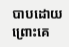បាបដោយព្រោះគេ